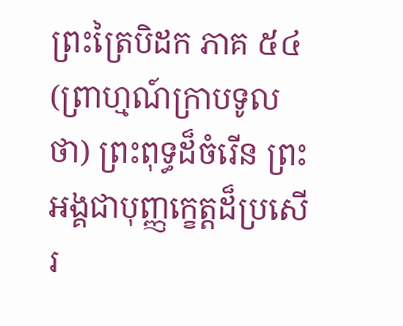ព្រះត្រៃបិដក ភាគ ៥៤
(ព្រាហ្មណ៍ក្រាបទូលថា) ព្រះពុទ្ធដ៏ចំរើន ព្រះអង្គជាបុញ្ញក្ខេត្តដ៏ប្រសើរ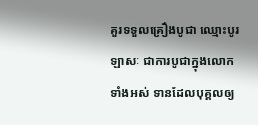គួរទទួលគ្រឿងបូជា ឈ្មោះបូរឡាសៈ ជាការបូជាក្នុងលោកទាំងអស់ ទានដែលបុគ្គលឲ្យ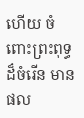ហើយ ចំពោះព្រះពុទ្ធដ៏ចំរើន មានផល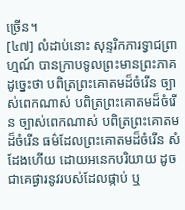ច្រើន។
[៤៧] លំដាប់នោះ សុន្ទរិកភារទ្វាជព្រាហ្មណ៍ បានក្រាបទូលព្រះមានព្រះភាគដូច្នេះថា បពិត្រព្រះគោតមដ៏ចំរើន ច្បាស់ពេកណាស់ បពិត្រព្រះគោតមដ៏ចំរើន ច្បាស់ពេកណាស់ បពិត្រព្រះគោតមដ៏ចំរើន ធម៌ដែលព្រះគោតមដ៏ចំរើន សំដែងហើយ ដោយអនេកបរិយាយ ដូចជាគេផ្ងារនូវរបស់ដែលផ្កាប់ ឬ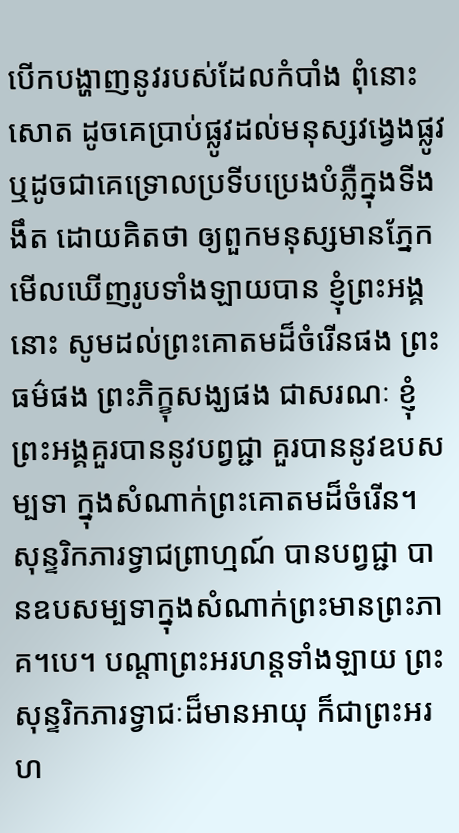បើកបង្ហាញនូវរបស់ដែលកំបាំង ពុំនោះសោត ដូចគេប្រាប់ផ្លូវដល់មនុស្សវង្វេងផ្លូវ ឬដូចជាគេទ្រោលប្រទីបប្រេងបំភ្លឺក្នុងទីងងឹត ដោយគិតថា ឲ្យពួកមនុស្សមានភ្នែកមើលឃើញរូបទាំងឡាយបាន ខ្ញុំព្រះអង្គនោះ សូមដល់ព្រះគោតមដ៏ចំរើនផង ព្រះធម៌ផង ព្រះភិក្ខុសង្ឃផង ជាសរណៈ ខ្ញុំព្រះអង្គគួរបាននូវបព្វជ្ជា គួរបាននូវឧបសម្បទា ក្នុងសំណាក់ព្រះគោតមដ៏ចំរើន។ សុន្ទរិកភារទ្វាជព្រាហ្មណ៍ បានបព្វជ្ជា បានឧបសម្បទាក្នុងសំណាក់ព្រះមានព្រះភាគ។បេ។ បណ្តាព្រះអរហន្តទាំងឡាយ ព្រះសុន្ទរិកភារទ្វាជៈដ៏មានអាយុ ក៏ជាព្រះអរហ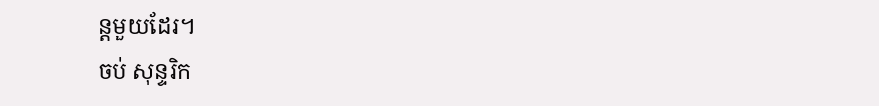ន្តមួយដែរ។
ចប់ សុន្ទរិក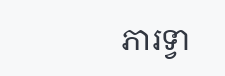ភារទ្វា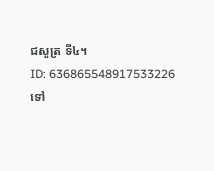ជសូត្រ ទី៤។
ID: 636865548917533226
ទៅ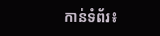កាន់ទំព័រ៖